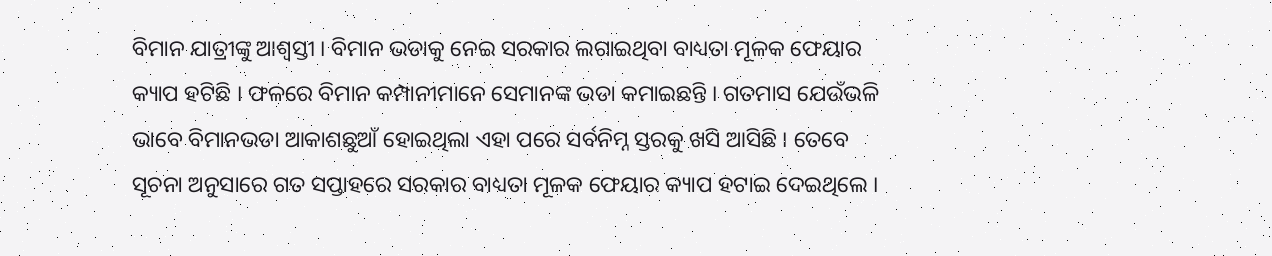ବିମାନ ଯାତ୍ରୀଙ୍କୁ ଆଶ୍ବସ୍ତୀ । ବିମାନ ଭଡାକୁ ନେଇ ସରକାର ଲଗାଇଥିବା ବାଧ୍ୟତା ମୂଳକ ଫେୟାର କ୍ୟାପ ହଟିଛି । ଫଳରେ ବିମାନ କମ୍ପାନୀମାନେ ସେମାନଙ୍କ ଭଡା କମାଇଛନ୍ତି । ଗତମାସ ଯେଉଁଭଳି ଭାବେ ବିମାନଭଡା ଆକାଶଛୁଆଁ ହୋଇଥିଲା ଏହା ପରେ ସର୍ବନିମ୍ନ ସ୍ତରକୁ ଖସି ଆସିଛି । ତେବେ ସୂଚନା ଅନୁସାରେ ଗତ ସପ୍ତାହରେ ସରକାର ବାଧ୍ୟତା ମୂଳକ ଫେୟାର କ୍ୟାପ ହଟାଇ ଦେଇଥିଲେ ।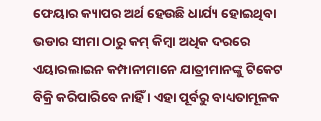ଫେୟାର କ୍ୟାପର ଅର୍ଥ ହେଉଛି ଧାର୍ଯ୍ୟ ହୋଇଥିବା ଭଡାର ସୀମା ଠାରୁ କମ୍ କିମ୍ବା ଅଧିକ ଦରରେ ଏୟାରଲାଇନ କମ୍ପାନୀମାନେ ଯାତ୍ରୀମାନଙ୍କୁ ଟିକେଟ ବିକ୍ରି କରିପାରିବେ ନାହିଁ । ଏହା ପୂର୍ବରୁ ବାଧ୍ୟତାମୂଳକ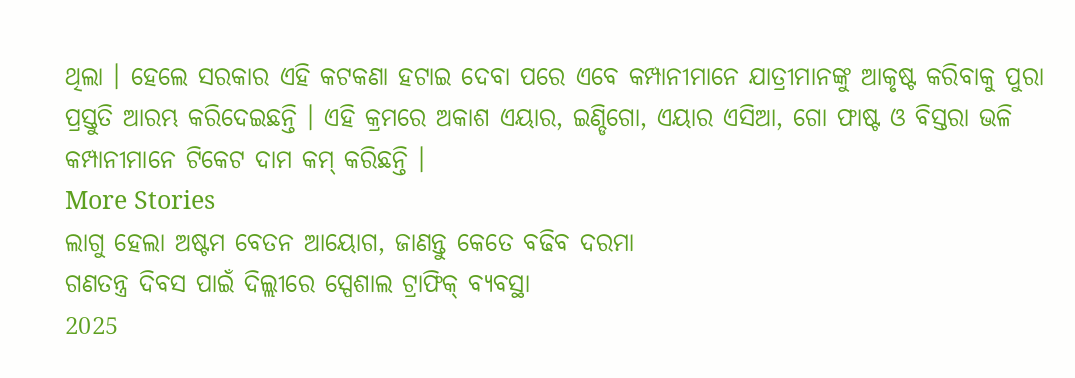ଥିଲା । ହେଲେ ସରକାର ଏହି କଟକଣା ହଟାଇ ଦେବା ପରେ ଏବେ କମ୍ପାନୀମାନେ ଯାତ୍ରୀମାନଙ୍କୁ ଆକୃଷ୍ଟ କରିବାକୁ ପୁରା ପ୍ରସ୍ତୁତି ଆରମ୍ଭ କରିଦେଇଛନ୍ତି । ଏହି କ୍ରମରେ ଅକାଶ ଏୟାର, ଇଣ୍ଡିଗୋ, ଏୟାର ଏସିଆ, ଗୋ ଫାଷ୍ଟ ଓ ବିସ୍ତରା ଭଳି କମ୍ପାନୀମାନେ ଟିକେଟ ଦାମ କମ୍ କରିଛନ୍ତି ।
More Stories
ଲାଗୁ ହେଲା ଅଷ୍ଟମ ବେତନ ଆୟୋଗ, ଜାଣନ୍ତୁ କେତେ ବଢିବ ଦରମା
ଗଣତନ୍ତ୍ର ଦିବସ ପାଇଁ ଦିଲ୍ଲୀରେ ସ୍ପେଶାଲ ଟ୍ରାଫିକ୍ ବ୍ୟବସ୍ଥା
2025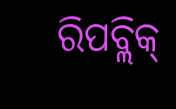ରିପବ୍ଲିକ୍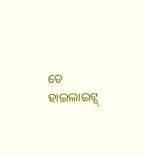ଡେ ହାଇଲାଇଟ୍ସ୍